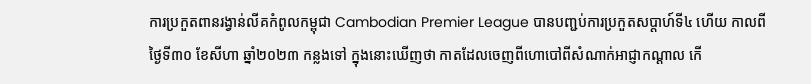ការប្រកួតពានរង្វាន់លីគកំពូលកម្ពុជា Cambodian Premier League បានបញ្ជប់ការប្រកួតសប្តាហ៍ទី៤ ហើយ កាលពីថ្ងៃទី៣០ ខែសីហា ឆ្នាំ២០២៣ កន្លងទៅ ក្នុងនោះឃើញថា កាតដែលចេញពីហោបៅពីសំណាក់អាជ្ញាកណ្តាល កើ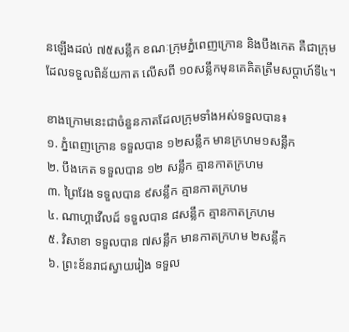នឡើងដល់ ៧៥សន្លឹក ខណៈក្រុមភ្នំពេញក្រោន និងបឹងកេត គឺជាក្រុមដែលទទួលពិន័យកាត លើសពី ១០សន្លឹកមុនគេគិតត្រឹមសប្តាហ៍ទី៤។

ខាងក្រោមនេះជាចំនួនកាតដែលក្រុមទាំងអស់ទទួលបាន៖
១. ភ្នំពេញក្រោន ទទួលបាន ១២សន្លឹក មានក្រហម១សន្លឹក
២. បឹងកេត ទទួលបាន ១២ សន្លឹក គ្មានកាតក្រហម
៣. ព្រៃវែង ទទួលបាន ៩សន្លឹក គ្មានកាតក្រហម
៤. ណាហ្គាវើលដ៍ ទទួលបាន ៨សន្លឹក គ្មានកាតក្រហម
៥. វិសាខា ទទួលបាន ៧សន្លឹក មានកាតក្រហម ២សន្លឹក
៦. ព្រះខ័នរាជស្វាយរៀង ទទួល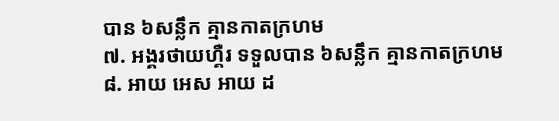បាន ៦សន្លឹក គ្មានកាតក្រហម
៧. អង្គរថាយហ្គឺរ ទទួលបាន ៦សន្លឹក គ្មានកាតក្រហម
៨. អាយ អេស អាយ ដ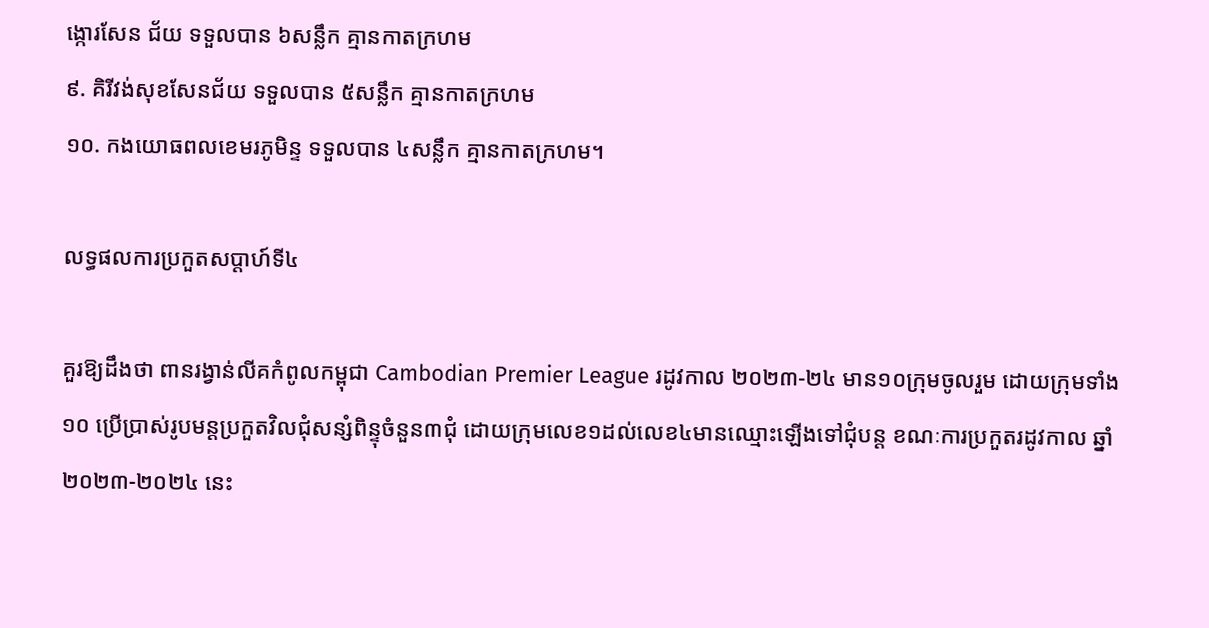ង្កោរសែន ជ័យ ទទួលបាន ៦សន្លឹក គ្មានកាតក្រហម
៩. គិរីវង់សុខសែនជ័យ ទទួលបាន ៥សន្លឹក គ្មានកាតក្រហម
១០. កងយោធពលខេមរភូមិន្ទ ទទួលបាន ៤សន្លឹក គ្មានកាតក្រហម។

លទ្ធផលការប្រកួតសប្តាហ៍ទី៤

គួរឱ្យដឹងថា ពានរង្វាន់លីគកំពូលកម្ពុជា Cambodian Premier League រដូវកាល ២០២៣-២៤ មាន១០ក្រុមចូលរួម ដោយក្រុមទាំង១០ ប្រើប្រាស់រូបមន្តប្រកួតវិលជុំសន្សំពិន្ទុចំនួន៣ជុំ ដោយក្រុមលេខ១ដល់លេខ៤មានឈ្មោះឡើងទៅជុំបន្ត ខណៈការប្រកួតរដូវកាល ឆ្នាំ២០២៣-២០២៤ នេះ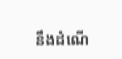នឹងដំណើ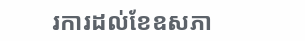រការដល់ខែឧសភា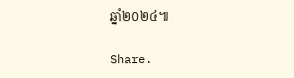ឆ្នាំ២០២៤៕

Share.